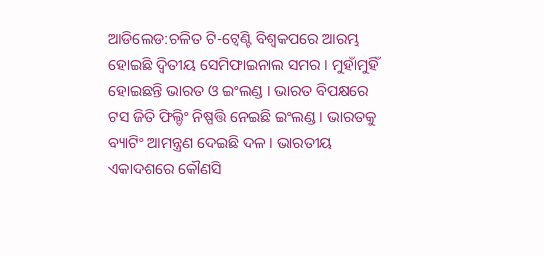ଆଡିଲେଡ:ଚଳିତ ଟି-ଟ୍ବେଣ୍ଟି ବିଶ୍ୱକପରେ ଆରମ୍ଭ ହୋଇଛି ଦ୍ବିତୀୟ ସେମିଫାଇନାଲ ସମର । ମୁହାଁମୁହିଁ ହୋଇଛନ୍ତି ଭାରତ ଓ ଇଂଲଣ୍ଡ । ଭାରତ ବିପକ୍ଷରେ ଟସ ଜିତି ଫିଲ୍ଡିଂ ନିଷ୍ପତ୍ତି ନେଇଛି ଇଂଲଣ୍ଡ । ଭାରତକୁ ବ୍ୟାଟିଂ ଆମନ୍ତ୍ରଣ ଦେଇଛି ଦଳ । ଭାରତୀୟ ଏକାଦଶରେ କୌଣସି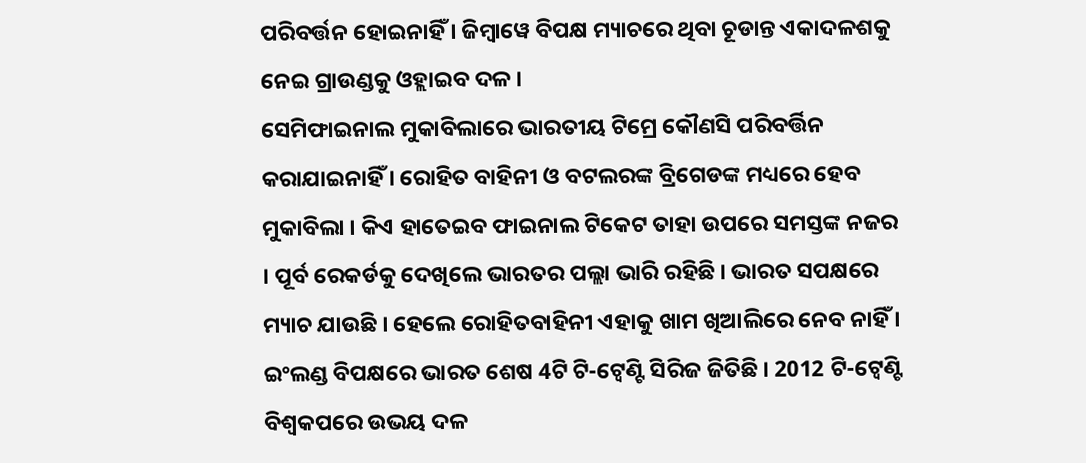ପରିବର୍ତ୍ତନ ହୋଇନାହିଁ । ଜିମ୍ବାୱେ ବିପକ୍ଷ ମ୍ୟାଚରେ ଥିବା ଚୂଡାନ୍ତ ଏକାଦଳଶକୁ ନେଇ ଗ୍ରାଉଣ୍ଡକୁ ଓହ୍ଲାଇବ ଦଳ ।
ସେମିଫାଇନାଲ ମୁକାବିଲାରେ ଭାରତୀୟ ଟିମ୍ରେ କୌଣସି ପରିବର୍ତ୍ତିନ କରାଯାଇନାହିଁ । ରୋହିତ ବାହିନୀ ଓ ବଟଲରଙ୍କ ବ୍ରିଗେଡଙ୍କ ମଧ୍ୟରେ ହେବ ମୁକାବିଲା । କିଏ ହାତେଇବ ଫାଇନାଲ ଟିକେଟ ତାହା ଉପରେ ସମସ୍ତଙ୍କ ନଜର । ପୂର୍ବ ରେକର୍ଡକୁ ଦେଖିଲେ ଭାରତର ପଲ୍ଲା ଭାରି ରହିଛି । ଭାରତ ସପକ୍ଷରେ ମ୍ୟାଚ ଯାଉଛି । ହେଲେ ରୋହିତବାହିନୀ ଏହାକୁ ଖାମ ଖିଆଲିରେ ନେବ ନାହିଁ । ଇଂଲଣ୍ଡ ବିପକ୍ଷରେ ଭାରତ ଶେଷ 4ଟି ଟି-ଟ୍ବେଣ୍ଟି ସିରିଜ ଜିତିଛି । 2012 ଟି-ଟ୍ବେଣ୍ଟି ବିଶ୍ବକପରେ ଉଭୟ ଦଳ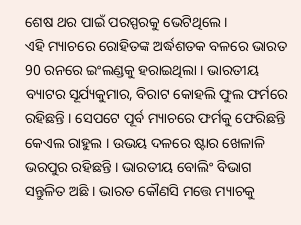ଶେଷ ଥର ପାଇଁ ପରସ୍ପରକୁ ଭେଟିଥିଲେ ।
ଏହି ମ୍ୟାଚରେ ରୋହିତଙ୍କ ଅର୍ଦ୍ଧଶତକ ବଳରେ ଭାରତ 90 ରନରେ ଇଂଲଣ୍ଡକୁ ହରାଇଥିଲା । ଭାରତୀୟ ବ୍ୟାଟର ସୂର୍ଯ୍ୟକୁମାର, ବିରାଟ କୋହଲି ଫୁଲ ଫର୍ମରେ ରହିଛନ୍ତି । ସେପଟେ ପୂର୍ବ ମ୍ୟାଚରେ ଫର୍ମକୁ ଫେରିଛନ୍ତି କେଏଲ ରାହୁଲ । ଉଭୟ ଦଳରେ ଷ୍ଟାର ଖେଳାଳି ଭରପୁର ରହିଛନ୍ତି । ଭାରତୀୟ ବୋଲିଂ ବିଭାଗ ସନ୍ତୁଳିତ ଅଛି । ଭାରତ କୌଣସି ମତ୍ତେ ମ୍ୟାଚକୁ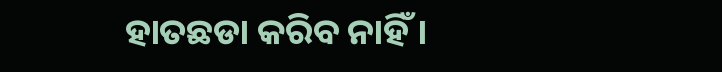ହାତଛଡା କରିବ ନାହିଁ ।